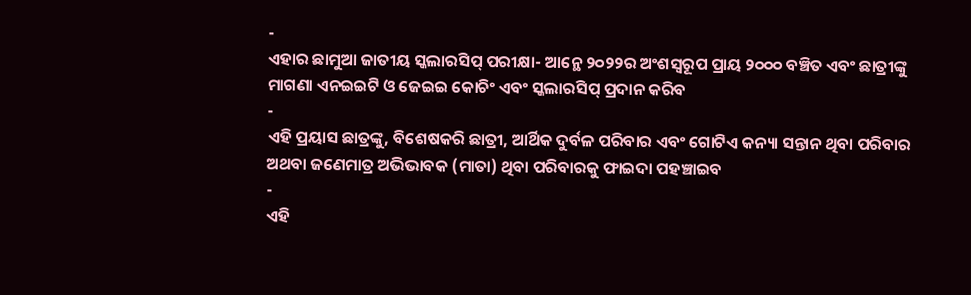-
ଏହାର ଛାମୁଆ ଜାତୀୟ ସ୍କଲାରସିପ୍ ପରୀକ୍ଷା- ଆନ୍ଥେ ୨୦୨୨ର ଅଂଶସ୍ୱରୂପ ପ୍ରାୟ ୨୦୦୦ ବଞ୍ଚିତ ଏବଂ ଛାତ୍ରୀଙ୍କୁ ମାଗଣା ଏନଇଇଟି ଓ ଜେଇଇ କୋଚିଂ ଏବଂ ସ୍କଲାରସିପ୍ ପ୍ରଦାନ କରିବ
-
ଏହି ପ୍ରୟାସ ଛାତ୍ରଙ୍କୁ, ବିଶେଷକରି ଛାତ୍ରୀ, ଆର୍ଥିକ ଦୁର୍ବଳ ପରିବାର ଏବଂ ଗୋଟିଏ କନ୍ୟା ସନ୍ତାନ ଥିବା ପରିବାର ଅଥବା ଜଣେମାତ୍ର ଅଭିଭାବକ (ମାତା) ଥିବା ପରିବାରକୁ ଫାଇଦା ପହଞ୍ଚାଇବ
-
ଏହି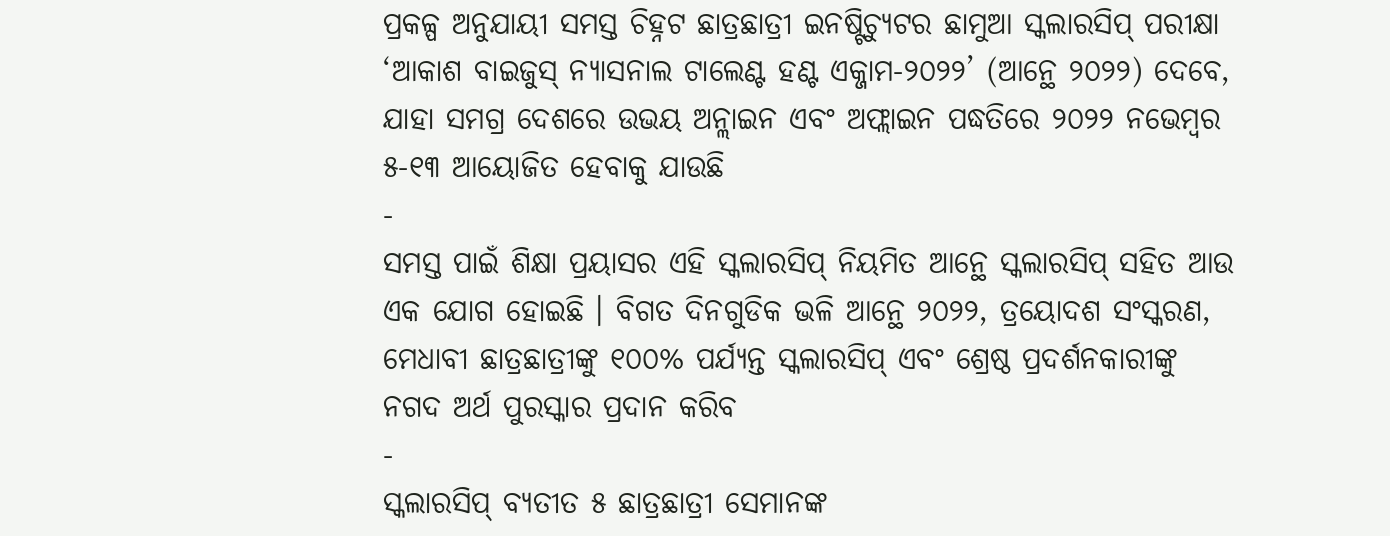ପ୍ରକଳ୍ପ ଅନୁଯାୟୀ ସମସ୍ତ ଚିହ୍ନଟ ଛାତ୍ରଛାତ୍ରୀ ଇନଷ୍ଟିଚ୍ୟୁଟର ଛାମୁଆ ସ୍କଲାରସିପ୍ ପରୀକ୍ଷା ‘ଆକାଶ ବାଇଜୁସ୍ ନ୍ୟାସନାଲ ଟାଲେଣ୍ଟ ହଣ୍ଟ ଏକ୍ଜାମ-୨୦୨୨’ (ଆନ୍ଥେ ୨୦୨୨) ଦେବେ, ଯାହା ସମଗ୍ର ଦେଶରେ ଉଭୟ ଅନ୍ଲାଇନ ଏବଂ ଅଫ୍ଲାଇନ ପଦ୍ଧତିରେ ୨୦୨୨ ନଭେମ୍ବର ୫-୧୩ ଆୟୋଜିତ ହେବାକୁ ଯାଉଛି
-
ସମସ୍ତ ପାଇଁ ଶିକ୍ଷା ପ୍ରୟାସର ଏହି ସ୍କଲାରସିପ୍ ନିୟମିତ ଆନ୍ଥେ ସ୍କଲାରସିପ୍ ସହିତ ଆଉ ଏକ ଯୋଗ ହୋଇଛି । ବିଗତ ଦିନଗୁଡିକ ଭଳି ଆନ୍ଥେ ୨୦୨୨, ତ୍ରୟୋଦଶ ସଂସ୍କରଣ, ମେଧାବୀ ଛାତ୍ରଛାତ୍ରୀଙ୍କୁ ୧୦୦% ପର୍ଯ୍ୟନ୍ତ ସ୍କଲାରସିପ୍ ଏବଂ ଶ୍ରେଷ୍ଠ ପ୍ରଦର୍ଶନକାରୀଙ୍କୁ ନଗଦ ଅର୍ଥ ପୁରସ୍କାର ପ୍ରଦାନ କରିବ
-
ସ୍କଲାରସିପ୍ ବ୍ୟତୀତ ୫ ଛାତ୍ରଛାତ୍ରୀ ସେମାନଙ୍କ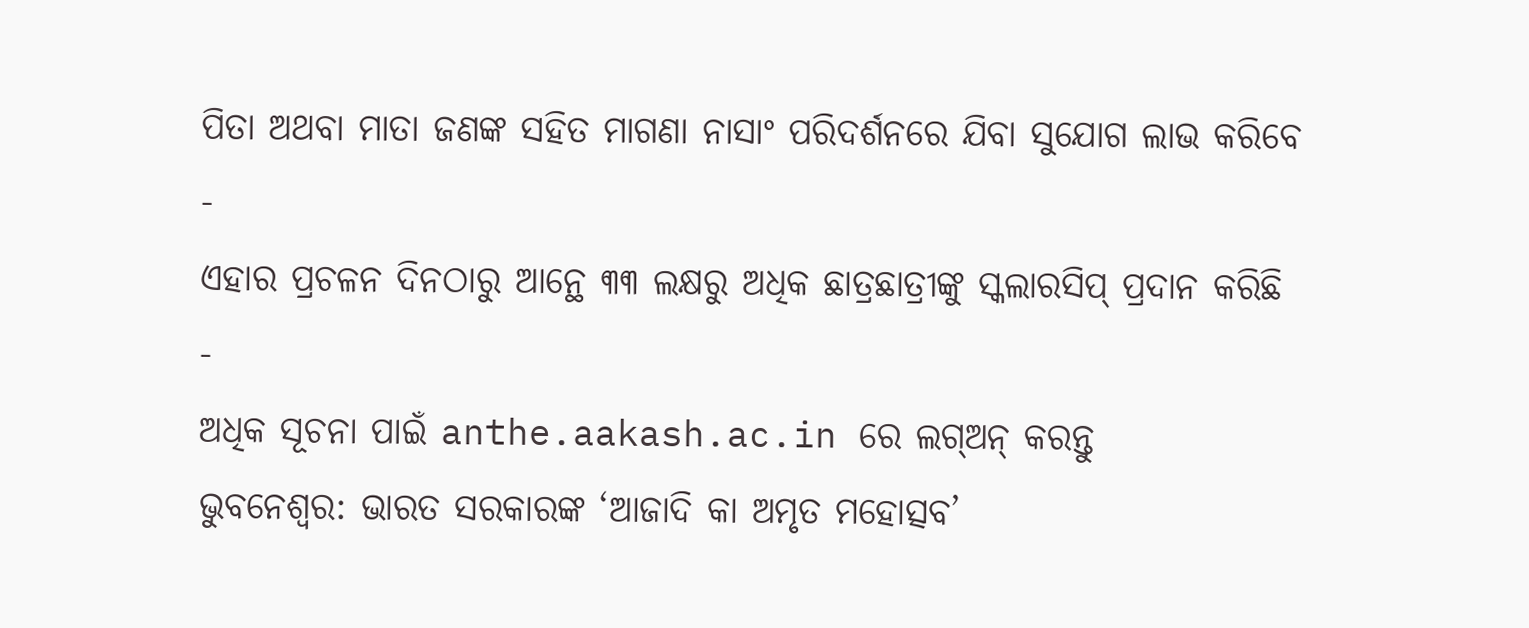ପିତା ଅଥବା ମାତା ଜଣଙ୍କ ସହିତ ମାଗଣା ନାସାଂ ପରିଦର୍ଶନରେ ଯିବା ସୁଯୋଗ ଲାଭ କରିବେ
-
ଏହାର ପ୍ରଚଳନ ଦିନଠାରୁ ଆନ୍ଥେ ୩୩ ଲକ୍ଷରୁ ଅଧିକ ଛାତ୍ରଛାତ୍ରୀଙ୍କୁ ସ୍କଲାରସିପ୍ ପ୍ରଦାନ କରିଛି
-
ଅଧିକ ସୂଚନା ପାଇଁ anthe.aakash.ac.in ରେ ଲଗ୍ଅନ୍ କରନ୍ତୁ
ଭୁବନେଶ୍ୱର: ଭାରତ ସରକାରଙ୍କ ‘ଆଜାଦି କା ଅମୃତ ମହୋତ୍ସବ’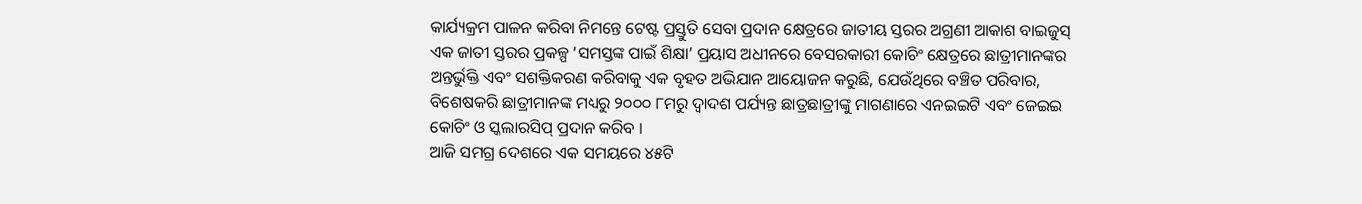କାର୍ଯ୍ୟକ୍ରମ ପାଳନ କରିବା ନିମନ୍ତେ ଟେଷ୍ଟ ପ୍ରସ୍ତୁତି ସେବା ପ୍ରଦାନ କ୍ଷେତ୍ରରେ ଜାତୀୟ ସ୍ତରର ଅଗ୍ରଣୀ ଆକାଶ ବାଇଜୁସ୍ ଏକ ଜାତୀ ସ୍ତରର ପ୍ରକଳ୍ପ ‘ସମସ୍ତଙ୍କ ପାଇଁ ଶିକ୍ଷା’ ପ୍ରୟାସ ଅଧୀନରେ ବେସରକାରୀ କୋଚିଂ କ୍ଷେତ୍ରରେ ଛାତ୍ରୀମାନଙ୍କର ଅନ୍ତର୍ଭୁକ୍ତି ଏବଂ ସଶକ୍ତିକରଣ କରିବାକୁ ଏକ ବୃହତ ଅଭିଯାନ ଆୟୋଜନ କରୁଛି, ଯେଉଁଥିରେ ବଞ୍ଚିତ ପରିବାର, ବିଶେଷକରି ଛାତ୍ରୀମାନଙ୍କ ମଧ୍ୟରୁ ୨୦୦୦ ୮ମରୁ ଦ୍ୱାଦଶ ପର୍ଯ୍ୟନ୍ତ ଛାତ୍ରଛାତ୍ରୀଙ୍କୁ ମାଗଣାରେ ଏନଇଇଟି ଏବଂ ଜେଇଇ କୋଚିଂ ଓ ସ୍କଲାରସିପ୍ ପ୍ରଦାନ କରିବ ।
ଆଜି ସମଗ୍ର ଦେଶରେ ଏକ ସମୟରେ ୪୫ଟି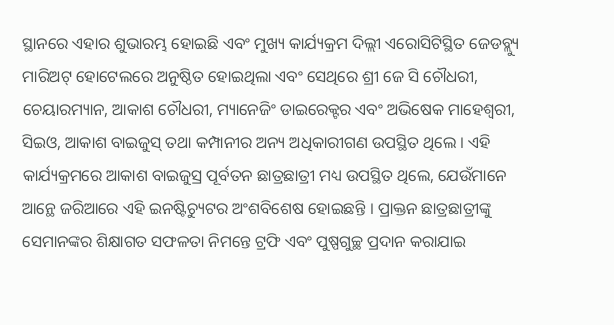ସ୍ଥାନରେ ଏହାର ଶୁଭାରମ୍ଭ ହୋଇଛି ଏବଂ ମୁଖ୍ୟ କାର୍ଯ୍ୟକ୍ରମ ଦିଲ୍ଲୀ ଏରୋସିଟିସ୍ଥିତ ଜେଡବ୍ଲ୍ୟୁ ମାରିଅଟ୍ ହୋଟେଲରେ ଅନୁଷ୍ଠିତ ହୋଇଥିଲା ଏବଂ ସେଥିରେ ଶ୍ରୀ ଜେ ସି ଚୌଧରୀ, ଚେୟାରମ୍ୟାନ, ଆକାଶ ଚୌଧରୀ, ମ୍ୟାନେଜିଂ ଡାଇରେକ୍ଟର ଏବଂ ଅଭିଷେକ ମାହେଶ୍ୱରୀ, ସିଇଓ, ଆକାଶ ବାଇଜୁସ୍ ତଥା କମ୍ପାନୀର ଅନ୍ୟ ଅଧିକାରୀଗଣ ଉପସ୍ଥିତ ଥିଲେ । ଏହି କାର୍ଯ୍ୟକ୍ରମରେ ଆକାଶ ବାଇଜୁସ୍ର ପୂର୍ବତନ ଛାତ୍ରଛାତ୍ରୀ ମଧ୍ୟ ଉପସ୍ଥିତ ଥିଲେ, ଯେଉଁମାନେ ଆନ୍ଥେ ଜରିଆରେ ଏହି ଇନଷ୍ଟିଚ୍ୟୁଟର ଅଂଶବିଶେଷ ହୋଇଛନ୍ତି । ପ୍ରାକ୍ତନ ଛାତ୍ରଛାତ୍ରୀଙ୍କୁ ସେମାନଙ୍କର ଶିକ୍ଷାଗତ ସଫଳତା ନିମନ୍ତେ ଟ୍ରଫି ଏବଂ ପୁଷ୍ପଗୁଚ୍ଛ ପ୍ରଦାନ କରାଯାଇ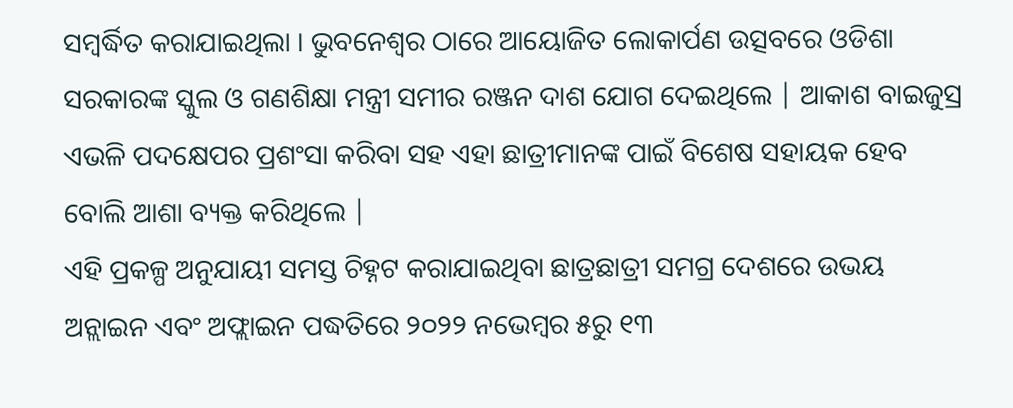ସମ୍ବର୍ଦ୍ଧିତ କରାଯାଇଥିଲା । ଭୁବନେଶ୍ୱର ଠାରେ ଆୟୋଜିତ ଲୋକାର୍ପଣ ଉତ୍ସବରେ ଓଡିଶା ସରକାରଙ୍କ ସ୍କୁଲ ଓ ଗଣଶିକ୍ଷା ମନ୍ତ୍ରୀ ସମୀର ରଞ୍ଜନ ଦାଶ ଯୋଗ ଦେଇଥିଲେ | ଆକାଶ ବାଇଜୁସ୍ର ଏଭଳି ପଦକ୍ଷେପର ପ୍ରଶଂସା କରିବା ସହ ଏହା ଛାତ୍ରୀମାନଙ୍କ ପାଇଁ ବିଶେଷ ସହାୟକ ହେବ ବୋଲି ଆଶା ବ୍ୟକ୍ତ କରିଥିଲେ |
ଏହି ପ୍ରକଳ୍ପ ଅନୁଯାୟୀ ସମସ୍ତ ଚିହ୍ନଟ କରାଯାଇଥିବା ଛାତ୍ରଛାତ୍ରୀ ସମଗ୍ର ଦେଶରେ ଉଭୟ ଅନ୍ଲାଇନ ଏବଂ ଅଫ୍ଲାଇନ ପଦ୍ଧତିରେ ୨୦୨୨ ନଭେମ୍ବର ୫ରୁ ୧୩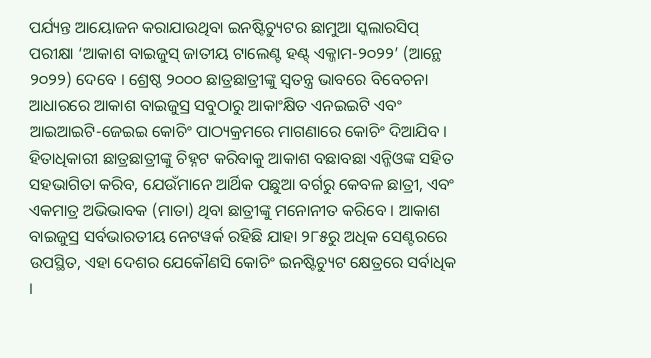ପର୍ଯ୍ୟନ୍ତ ଆୟୋଜନ କରାଯାଉଥିବା ଇନଷ୍ଟିଚ୍ୟୁଟର ଛାମୁଆ ସ୍କଲାରସିପ୍ ପରୀକ୍ଷା ‘ଆକାଶ ବାଇଜୁସ୍ ଜାତୀୟ ଟାଲେଣ୍ଟ ହଣ୍ଟ୍ ଏକ୍ଜାମ-୨୦୨୨’ (ଆନ୍ଥେ ୨୦୨୨) ଦେବେ । ଶ୍ରେଷ୍ଠ ୨୦୦୦ ଛାତ୍ରଛାତ୍ରୀଙ୍କୁ ସ୍ୱତନ୍ତ୍ର ଭାବରେ ବିବେଚନା ଆଧାରରେ ଆକାଶ ବାଇଜୁସ୍ର ସବୁଠାରୁ ଆକାଂକ୍ଷିତ ଏନଇଇଟି ଏବଂ ଆଇଆଇଟି-ଜେଇଇ କୋଚିଂ ପାଠ୍ୟକ୍ରମରେ ମାଗଣାରେ କୋଚିଂ ଦିଆଯିବ ।
ହିତାଧିକାରୀ ଛାତ୍ରଛାତ୍ରୀଙ୍କୁ ଚିହ୍ନଟ କରିବାକୁ ଆକାଶ ବଛାବଛା ଏନ୍ଜିଓଙ୍କ ସହିତ ସହଭାଗିତା କରିବ, ଯେଉଁମାନେ ଆର୍ଥିକ ପଛୁଆ ବର୍ଗରୁ କେବଳ ଛାତ୍ରୀ, ଏବଂ ଏକମାତ୍ର ଅଭିଭାବକ (ମାତା) ଥିବା ଛାତ୍ରୀଙ୍କୁ ମନୋନୀତ କରିବେ । ଆକାଶ ବାଇଜୁସ୍ର ସର୍ବଭାରତୀୟ ନେଟୱର୍କ ରହିଛି ଯାହା ୨୮୫ରୁ ଅଧିକ ସେଣ୍ଟରରେ ଉପସ୍ଥିତ, ଏହା ଦେଶର ଯେକୌଣସି କୋଚିଂ ଇନଷ୍ଟିଚ୍ୟୁଟ କ୍ଷେତ୍ରରେ ସର୍ବାଧିକ ।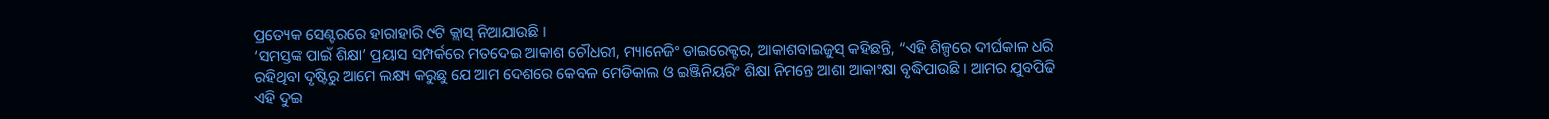ପ୍ରତ୍ୟେକ ସେଣ୍ଟରରେ ହାରାହାରି ୯ଟି କ୍ଲାସ୍ ନିଆଯାଉଛି ।
‘ସମସ୍ତଙ୍କ ପାଇଁ ଶିକ୍ଷା’ ପ୍ରୟାସ ସମ୍ପର୍କରେ ମତଦେଇ ଆକାଶ ଚୌଧରୀ, ମ୍ୟାନେଜିଂ ଡାଇରେକ୍ଟର, ଆକାଶବାଇଜୁସ୍ କହିଛନ୍ତି, “ଏହି ଶିଳ୍ପରେ ଦୀର୍ଘକାଳ ଧରି ରହିଥିବା ଦୃଷ୍ଟିରୁ ଆମେ ଲକ୍ଷ୍ୟ କରୁଛୁ ଯେ ଆମ ଦେଶରେ କେବଳ ମେଡିକାଲ ଓ ଇଞ୍ଜିନିୟରିଂ ଶିକ୍ଷା ନିମନ୍ତେ ଆଶା ଆକାଂକ୍ଷା ବୃଦ୍ଧିପାଉଛି । ଆମର ଯୁବପିଢି ଏହି ଦୁଇ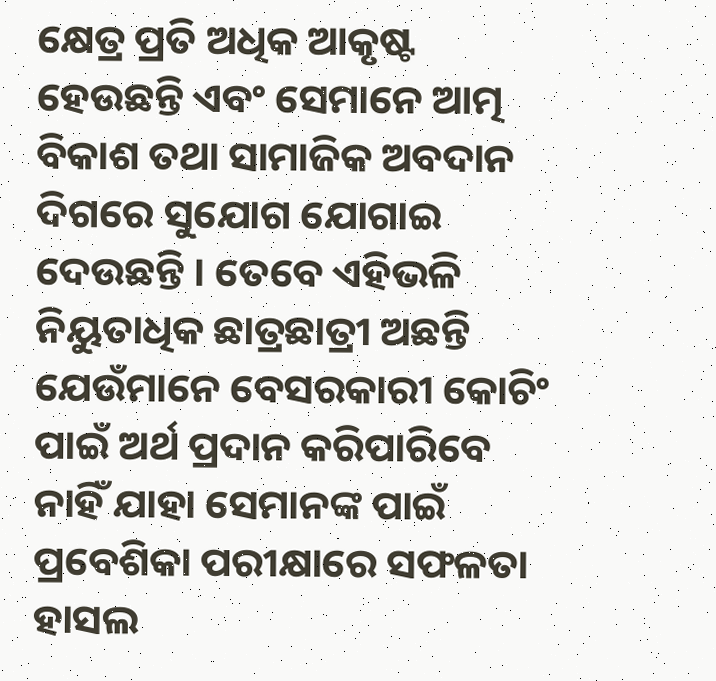କ୍ଷେତ୍ର ପ୍ରତି ଅଧିକ ଆକୃଷ୍ଟ ହେଉଛନ୍ତି ଏବଂ ସେମାନେ ଆତ୍ମ ବିକାଶ ତଥା ସାମାଜିକ ଅବଦାନ ଦିଗରେ ସୁଯୋଗ ଯୋଗାଇ ଦେଉଛନ୍ତି । ତେବେ ଏହିଭଳି ନିୟୁତାଧିକ ଛାତ୍ରଛାତ୍ରୀ ଅଛନ୍ତି ଯେଉଁମାନେ ବେସରକାରୀ କୋଚିଂ ପାଇଁ ଅର୍ଥ ପ୍ରଦାନ କରିପାରିବେ ନାହିଁ ଯାହା ସେମାନଙ୍କ ପାଇଁ ପ୍ରବେଶିକା ପରୀକ୍ଷାରେ ସଫଳତା ହାସଲ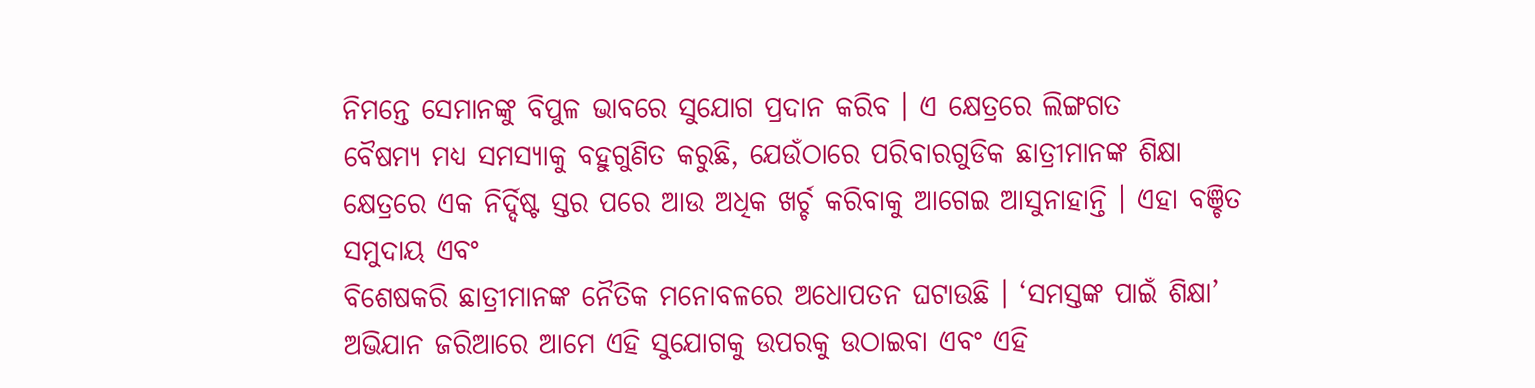ନିମନ୍ତେ ସେମାନଙ୍କୁ ବିପୁଳ ଭାବରେ ସୁଯୋଗ ପ୍ରଦାନ କରିବ । ଏ କ୍ଷେତ୍ରରେ ଲିଙ୍ଗଗତ
ବୈଷମ୍ୟ ମଧ୍ୟ ସମସ୍ୟାକୁ ବହୁଗୁଣିତ କରୁଛି, ଯେଉଁଠାରେ ପରିବାରଗୁଡିକ ଛାତ୍ରୀମାନଙ୍କ ଶିକ୍ଷା କ୍ଷେତ୍ରରେ ଏକ ନିର୍ଦ୍ଦିଷ୍ଟ ସ୍ତର ପରେ ଆଉ ଅଧିକ ଖର୍ଚ୍ଚ କରିବାକୁ ଆଗେଇ ଆସୁନାହାନ୍ତି । ଏହା ବଞ୍ଚିତ ସମୁଦାୟ ଏବଂ
ବିଶେଷକରି ଛାତ୍ରୀମାନଙ୍କ ନୈତିକ ମନୋବଳରେ ଅଧୋପତନ ଘଟାଉଛି । ‘ସମସ୍ତଙ୍କ ପାଇଁ ଶିକ୍ଷା’ ଅଭିଯାନ ଜରିଆରେ ଆମେ ଏହି ସୁଯୋଗକୁ ଉପରକୁ ଉଠାଇବା ଏବଂ ଏହି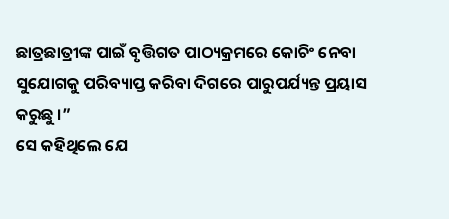ଛାତ୍ରଛାତ୍ରୀଙ୍କ ପାଇଁ ବୃତ୍ତିଗତ ପାଠ୍ୟକ୍ରମରେ କୋଚିଂ ନେବା ସୁଯୋଗକୁ ପରିବ୍ୟାପ୍ତ କରିବା ଦିଗରେ ପାରୁପର୍ଯ୍ୟନ୍ତ ପ୍ରୟାସ କରୁଛୁ ।”
ସେ କହିଥିଲେ ଯେ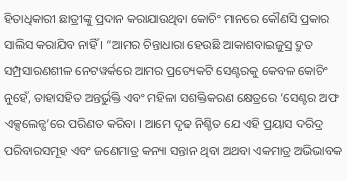ହିତାଧିକାରୀ ଛାତ୍ରୀଙ୍କୁ ପ୍ରଦାନ କରାଯାଉଥିବା କୋଚିଂ ମାନରେ କୌଣସି ପ୍ରକାର ସାଲିସ କରାଯିବ ନାହିଁ । “ଆମର ଚିନ୍ତାଧାରା ହେଉଛି ଆକାଶବାଇଜୁସ୍ର ଦ୍ରୁତ ସମ୍ପ୍ରସାରଣଶୀଳ ନେଟୱର୍କରେ ଆମର ପ୍ରତ୍ୟେକଟି ସେଣ୍ଟରକୁ କେବଳ କୋଚିଂ ନୁହେଁ, ତାହାସହିତ ଅନ୍ତର୍ଭୁକ୍ତି ଏବଂ ମହିଳା ସଶକ୍ତିକରଣ କ୍ଷେତ୍ରରେ ‘ସେଣ୍ଟର ଅଫ ଏକ୍ସଲେନ୍ସ’ରେ ପରିଣତ କରିବା । ଆମେ ଦୃଢ ନିଶ୍ଚିତ ଯେ ଏହି ପ୍ରୟାସ ଦରିଦ୍ର ପରିବାରସମୂହ ଏବଂ ଜଣେମାତ୍ର କନ୍ୟା ସନ୍ତାନ ଥିବା ଅଥବା ଏକମାତ୍ର ଅଭିଭାବକ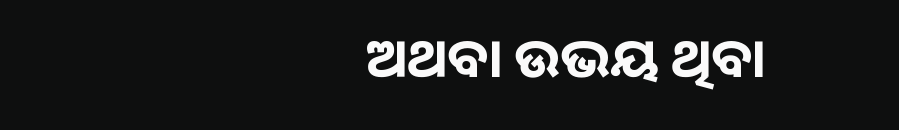ଅଥବା ଉଭୟ ଥିବା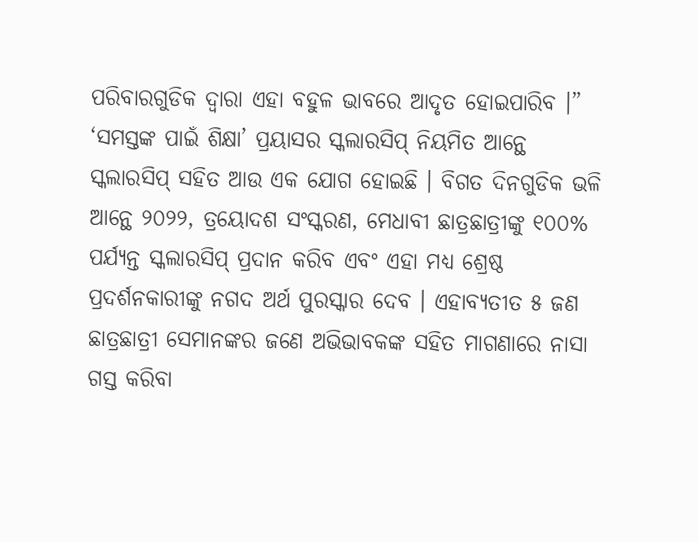ପରିବାରଗୁଡିକ ଦ୍ୱାରା ଏହା ବହୁଳ ଭାବରେ ଆଦୃତ ହୋଇପାରିବ ।”
‘ସମସ୍ତଙ୍କ ପାଇଁ ଶିକ୍ଷା’ ପ୍ରୟାସର ସ୍କଲାରସିପ୍ ନିୟମିତ ଆନ୍ଥେ ସ୍କଲାରସିପ୍ ସହିତ ଆଉ ଏକ ଯୋଗ ହୋଇଛି । ବିଗତ ଦିନଗୁଡିକ ଭଳି ଆନ୍ଥେ ୨୦୨୨, ତ୍ରୟୋଦଶ ସଂସ୍କରଣ, ମେଧାବୀ ଛାତ୍ରଛାତ୍ରୀଙ୍କୁ ୧୦୦% ପର୍ଯ୍ୟନ୍ତ ସ୍କଲାରସିପ୍ ପ୍ରଦାନ କରିବ ଏବଂ ଏହା ମଧ୍ୟ ଶ୍ରେଷ୍ଠ ପ୍ରଦର୍ଶନକାରୀଙ୍କୁ ନଗଦ ଅର୍ଥ ପୁରସ୍କାର ଦେବ । ଏହାବ୍ୟତୀତ ୫ ଜଣ ଛାତ୍ରଛାତ୍ରୀ ସେମାନଙ୍କର ଜଣେ ଅଭିଭାବକଙ୍କ ସହିତ ମାଗଣାରେ ନାସା ଗସ୍ତ କରିବା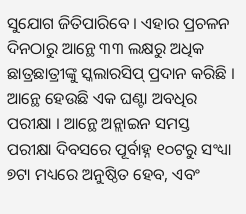ସୁଯୋଗ ଜିତିପାରିବେ । ଏହାର ପ୍ରଚଳନ ଦିନଠାରୁ ଆନ୍ଥେ ୩୩ ଲକ୍ଷରୁ ଅଧିକ ଛାତ୍ରଛାତ୍ରୀଙ୍କୁ ସ୍କଲାରସିପ୍ ପ୍ରଦାନ କରିଛି ।
ଆନ୍ଥେ ହେଉଛି ଏକ ଘଣ୍ଟା ଅବଧିର ପରୀକ୍ଷା । ଆନ୍ଥେ ଅନ୍ଲାଇନ ସମସ୍ତ ପରୀକ୍ଷା ଦିବସରେ ପୂର୍ବାହ୍ନ ୧୦ଟରୁ ସଂଧ୍ୟା ୭ଟା ମଧ୍ୟରେ ଅନୁଷ୍ଠିତ ହେବ, ଏବଂ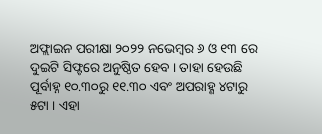ଅଫ୍ଲାଇନ ପରୀକ୍ଷା ୨୦୨୨ ନଭେମ୍ବର ୬ ଓ ୧୩ ରେ ଦୁଇଟି ସିଫ୍ଟରେ ଅନୁଷ୍ଠିତ ହେବ । ତାହା ହେଉଛି ପୂର୍ବାହ୍ନ ୧୦.୩୦ରୁ ୧୧.୩୦ ଏବଂ ଅପରାହ୍ଣ ୪ଟାରୁ ୫ଟା । ଏହା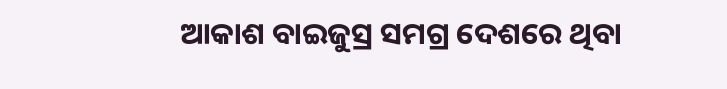ଆକାଶ ବାଇଜୁସ୍ର ସମଗ୍ର ଦେଶରେ ଥିବା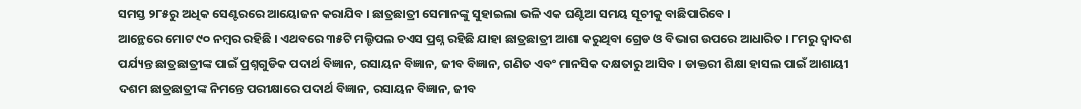ସମସ୍ତ ୨୮୫ରୁ ଅଧିକ ସେଣ୍ଟରରେ ଆୟୋଜନ କରାଯିବ । ଛାତ୍ରଛାତ୍ରୀ ସେମାନଙ୍କୁ ସୁହାଇଲା ଭଳି ଏକ ଘଣ୍ଟିଆ ସମୟ ସୂଚୀକୁ ବାଛିପାରିବେ ।
ଆନ୍ଥେରେ ମୋଟ ୯୦ ନମ୍ବର ରହିଛି । ଏଥବରେ ୩୫ଟି ମଲ୍ଟିପଲ ଚଏସ ପ୍ରଶ୍ନ ରହିଛି ଯାହା ଛାତ୍ରଛାତ୍ରୀ ଆଶା କରୁଥିବା ଗ୍ରେଡ ଓ ବିଭାଗ ଉପରେ ଆଧାରିତ । ୮ମରୁ ଦ୍ୱାଦଶ ପର୍ଯ୍ୟନ୍ତ ଛାତ୍ରଛାତ୍ରୀଙ୍କ ପାଇଁ ପ୍ରଶ୍ନଗୁଡିକ ପଦାର୍ଥ ବିଜ୍ଞାନ, ରସାୟନ ବିଜ୍ଞାନ, ଜୀବ ବିଜ୍ଞାନ, ଗଣିତ ଏବଂ ମାନସିକ ଦକ୍ଷତାରୁ ଆସିବ । ଡାକ୍ତରୀ ଶିକ୍ଷା ହାସଲ ପାଇଁ ଆଶାୟୀ ଦଶମ ଛାତ୍ରଛାତ୍ରୀଙ୍କ ନିମନ୍ତେ ପରୀକ୍ଷାରେ ପଦାର୍ଥ ବିଜ୍ଞାନ, ରସାୟନ ବିଜ୍ଞାନ, ଜୀବ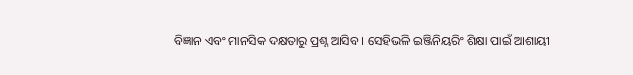ବିଜ୍ଞାନ ଏବଂ ମାନସିକ ଦକ୍ଷତାରୁ ପ୍ରଶ୍ନ ଆସିବ । ସେହିଭଳି ଇଞ୍ଜିନିୟରିଂ ଶିକ୍ଷା ପାଇଁ ଆଶାୟୀ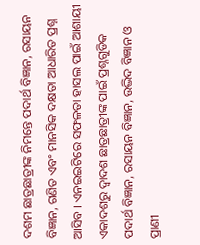ଦଶମ ଛାତ୍ରଛାତ୍ରୀଙ୍କ ନିମନ୍ତେ ପଦାର୍ଥ ବିଜ୍ଞାନ, ରସାୟନ ବିଜ୍ଞାନ, ଗଣିତ ଏବଂ ମାନସିକ ଦକ୍ଷତା ଆଧାରିତ ପ୍ରଶ୍ନ ଆସିବ । ଏନଇଇଟିରେ ସଫଳତା ହାସଲ ପାଇଁ ଆଶାୟୀ ଏକାଦଶରୁ ଦ୍ୱାଦଶ ଛାତ୍ରଛାତ୍ରୀଙ୍କ ପାଇଁ ପ୍ରଶ୍ନଗୁଡିକ ପଦାର୍ଥ ବିଜ୍ଞାନ, ରସାୟନ ବିଜ୍ଞାନ, ଉଦ୍ଭିଦ ବିଜ୍ଞାନ ଓ ପ୍ରାଣୀ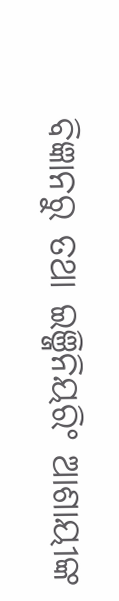ବିଜ୍ଞାନରୁ ତଥା ଇଞ୍ଜିନିୟରିଂ ଆଶାୟୀଙ୍କ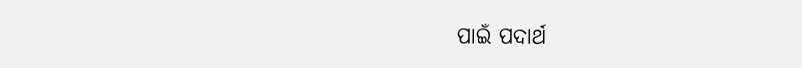ପାଇଁ ପଦାର୍ଥ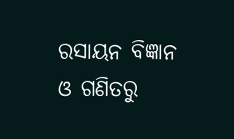ରସାୟନ ବିଜ୍ଞାନ ଓ ଗଣିତରୁ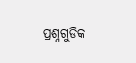ପ୍ରଶ୍ନଗୁଡିକ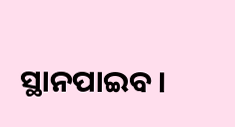ସ୍ଥାନପାଇବ ।